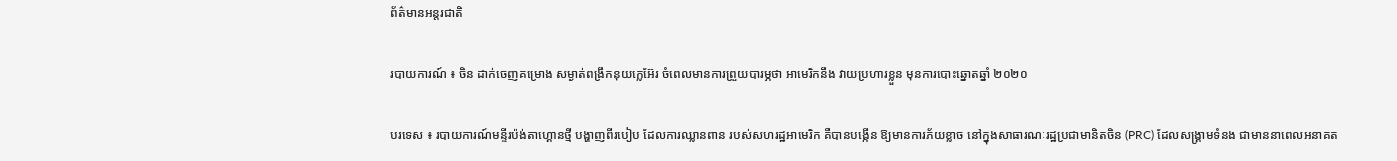ព័ត៌មានអន្តរជាតិ

របាយការណ៍ ៖ ចិន ដាក់ចេញគម្រោង សម្ងាត់ពង្រឹកនុយក្លេអ៊ែរ ចំពេលមានការព្រួយបារម្ភថា អាមេរិកនឹង វាយប្រហារខ្លួន មុនការបោះឆ្នោតឆ្នាំ ២០២០

បរទេស ៖ របាយការណ៍មន្ទីរប៉ង់តាហ្គោនថ្មី បង្ហាញពីរបៀប ដែលការឈ្លានពាន របស់សហរដ្ឋអាមេរិក គឺបានបង្កើន ឱ្យមានការភ័យខ្លាច នៅក្នុងសាធារណៈរដ្ឋប្រជាមានិតចិន (PRC) ដែលសង្រ្គាមទំនង ជាមាននាពេលអនាគត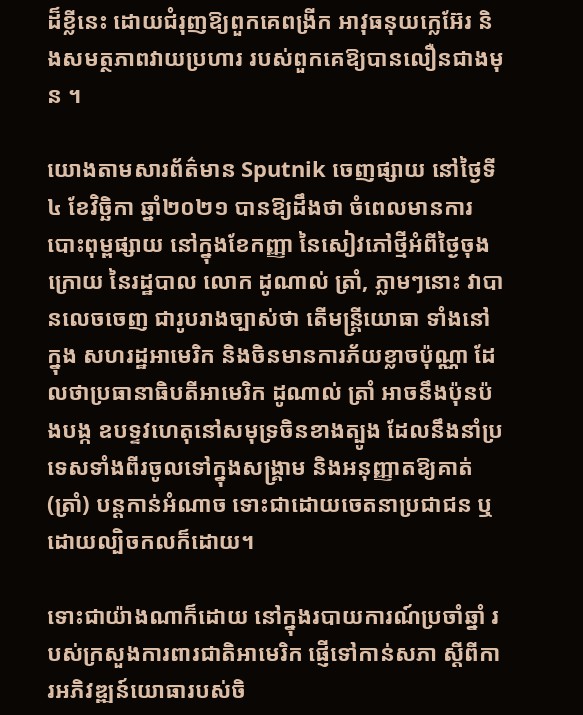ដ៏ខ្លីនេះ ដោយជំរុញឱ្យពួកគេពង្រីក អាវុធនុយក្លេអ៊ែរ និងសមត្ថភាពវាយប្រហារ របស់ពួកគេឱ្យបានលឿនជាងមុន ។

យោងតាមសារព័ត៌មាន Sputnik ចេញផ្សាយ នៅថ្ងៃទី៤ ខែវិច្ឆិកា ឆ្នាំ២០២១ បានឱ្យដឹងថា ចំពេលមានការបោះពុម្ពផ្សាយ នៅក្នុងខែកញ្ញា នៃសៀវភៅថ្មីអំពីថ្ងៃចុងក្រោយ នៃរដ្ឋបាល លោក ដូណាល់ ត្រាំ, ភ្លាមៗនោះ វាបានលេចចេញ ជារូបរាងច្បាស់ថា តើមន្ត្រីយោធា ទាំងនៅក្នុង សហរដ្ឋអាមេរិក និងចិនមានការភ័យខ្លាចប៉ុណ្ណា ដែលថាប្រធានាធិបតីអាមេរិក ដូណាល់ ត្រាំ អាចនឹងប៉ុនប៉ងបង្ក ឧបទ្ទវហេតុនៅសមុទ្រចិនខាងត្បូង ដែលនឹងនាំប្រទេសទាំងពីរចូលទៅក្នុងសង្រ្គាម និងអនុញ្ញាតឱ្យគាត់ (ត្រាំ) បន្តកាន់អំណាច ទោះជាដោយចេតនាប្រជាជន ឬដោយល្បិចកលក៏ដោយ។

ទោះជាយ៉ាងណាក៏ដោយ នៅក្នុងរបាយការណ៍ប្រចាំឆ្នាំ របស់ក្រសួងការពារជាតិអាមេរិក ផ្ញើទៅកាន់សភា ស្តីពីការអភិវឌ្ឍន៍យោធារបស់ចិ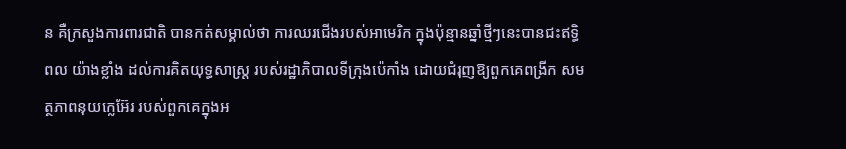ន គឺក្រសួងការពារជាតិ បានកត់សម្គាល់ថា ការឈរជើងរបស់អាមេរិក ក្នុងប៉ុន្មានឆ្នាំថ្មីៗនេះបានជះឥទ្ធិពល យ៉ាងខ្លាំង ដល់ការគិតយុទ្ធសាស្ត្រ របស់រដ្ឋាភិបាលទីក្រុងប៉េកាំង ដោយជំរុញឱ្យពួកគេពង្រីក សមត្ថភាពនុយក្លេអ៊ែរ របស់ពួកគេក្នុងអ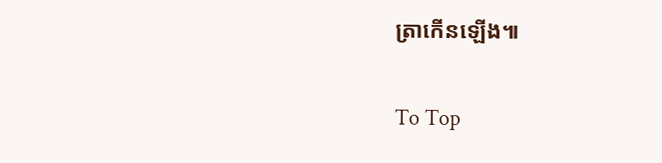ត្រាកើនឡើង៕

To Top